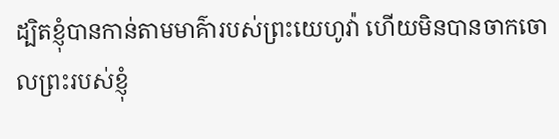ដ្បិតខ្ញុំបានកាន់តាមមាគ៌ារបស់ព្រះយេហូវ៉ា ហើយមិនបានចាកចោលព្រះរបស់ខ្ញុំ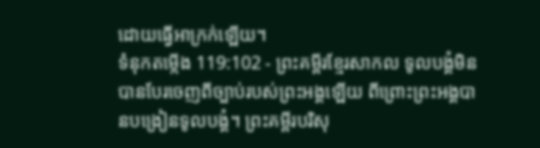ដោយធ្វើអាក្រក់ឡើយ។
ទំនុកតម្កើង 119:102 - ព្រះគម្ពីរខ្មែរសាកល ទូលបង្គំមិនបានបែរចេញពីច្បាប់របស់ព្រះអង្គឡើយ ពីព្រោះព្រះអង្គបានបង្រៀនទូលបង្គំ។ ព្រះគម្ពីរបរិសុ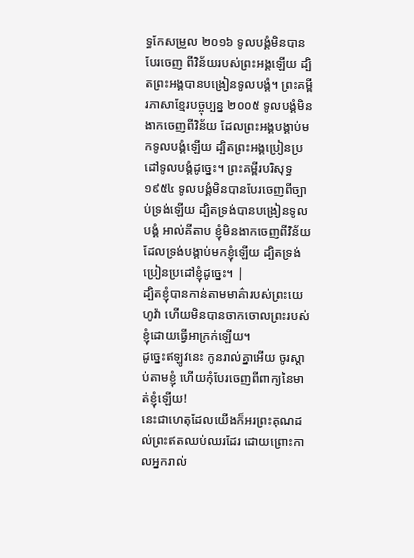ទ្ធកែសម្រួល ២០១៦ ទូលបង្គំមិនបានបែរចេញ ពីវិន័យរបស់ព្រះអង្គឡើយ ដ្បិតព្រះអង្គបានបង្រៀនទូលបង្គំ។ ព្រះគម្ពីរភាសាខ្មែរបច្ចុប្បន្ន ២០០៥ ទូលបង្គំមិនងាកចេញពីវិន័យ ដែលព្រះអង្គបង្គាប់មកទូលបង្គំឡើយ ដ្បិតព្រះអង្គប្រៀនប្រដៅទូលបង្គំដូច្នេះ។ ព្រះគម្ពីរបរិសុទ្ធ ១៩៥៤ ទូលបង្គំមិនបានបែរចេញពីច្បាប់ទ្រង់ឡើយ ដ្បិតទ្រង់បានបង្រៀនទូលបង្គំ អាល់គីតាប ខ្ញុំមិនងាកចេញពីវិន័យ ដែលទ្រង់បង្គាប់មកខ្ញុំឡើយ ដ្បិតទ្រង់ប្រៀនប្រដៅខ្ញុំដូច្នេះ។ |
ដ្បិតខ្ញុំបានកាន់តាមមាគ៌ារបស់ព្រះយេហូវ៉ា ហើយមិនបានចាកចោលព្រះរបស់ខ្ញុំដោយធ្វើអាក្រក់ឡើយ។
ដូច្នេះឥឡូវនេះ កូនរាល់គ្នាអើយ ចូរស្ដាប់តាមខ្ញុំ ហើយកុំបែរចេញពីពាក្យនៃមាត់ខ្ញុំឡើយ!
នេះជាហេតុដែលយើងក៏អរព្រះគុណដល់ព្រះឥតឈប់ឈរដែរ ដោយព្រោះកាលអ្នករាល់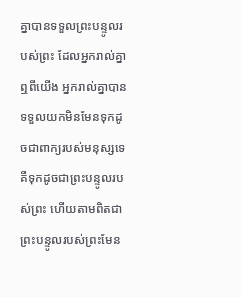គ្នាបានទទួលព្រះបន្ទូលរបស់ព្រះ ដែលអ្នករាល់គ្នាឮពីយើង អ្នករាល់គ្នាបានទទួលយកមិនមែនទុកដូចជាពាក្យរបស់មនុស្សទេ គឺទុកដូចជាព្រះបន្ទូលរបស់ព្រះ ហើយតាមពិតជាព្រះបន្ទូលរបស់ព្រះមែន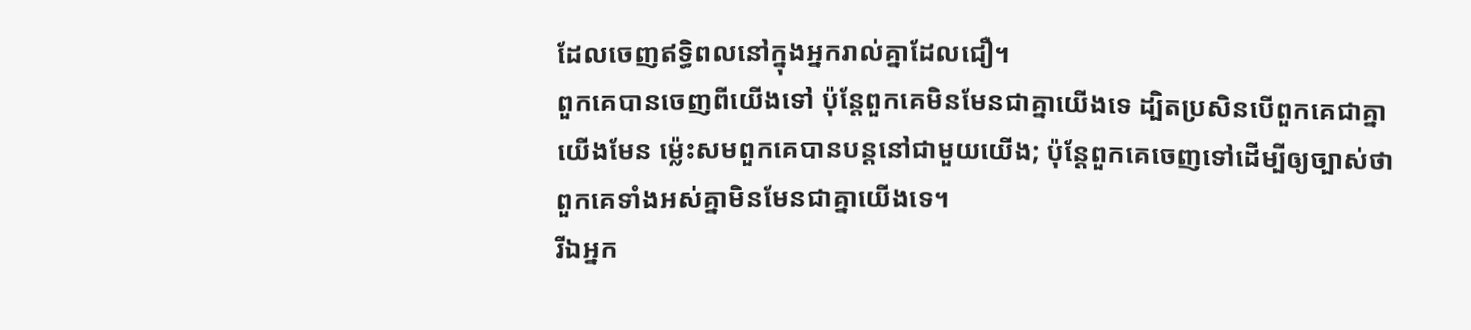ដែលចេញឥទ្ធិពលនៅក្នុងអ្នករាល់គ្នាដែលជឿ។
ពួកគេបានចេញពីយើងទៅ ប៉ុន្តែពួកគេមិនមែនជាគ្នាយើងទេ ដ្បិតប្រសិនបើពួកគេជាគ្នាយើងមែន ម្ល៉េះសមពួកគេបានបន្តនៅជាមួយយើង; ប៉ុន្តែពួកគេចេញទៅដើម្បីឲ្យច្បាស់ថា ពួកគេទាំងអស់គ្នាមិនមែនជាគ្នាយើងទេ។
រីឯអ្នក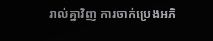រាល់គ្នាវិញ ការចាក់ប្រេងអភិ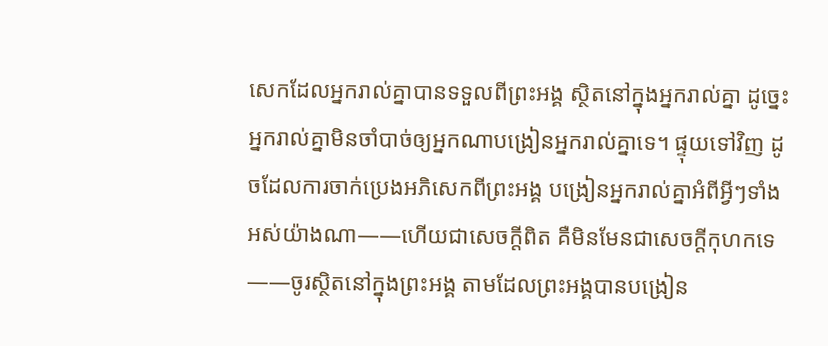សេកដែលអ្នករាល់គ្នាបានទទួលពីព្រះអង្គ ស្ថិតនៅក្នុងអ្នករាល់គ្នា ដូច្នេះអ្នករាល់គ្នាមិនចាំបាច់ឲ្យអ្នកណាបង្រៀនអ្នករាល់គ្នាទេ។ ផ្ទុយទៅវិញ ដូចដែលការចាក់ប្រេងអភិសេកពីព្រះអង្គ បង្រៀនអ្នករាល់គ្នាអំពីអ្វីៗទាំងអស់យ៉ាងណា——ហើយជាសេចក្ដីពិត គឺមិនមែនជាសេចក្ដីកុហកទេ——ចូរស្ថិតនៅក្នុងព្រះអង្គ តាមដែលព្រះអង្គបានបង្រៀន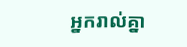អ្នករាល់គ្នា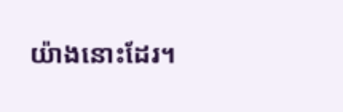យ៉ាងនោះដែរ។